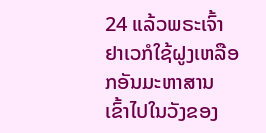24 ແລ້ວພຣະເຈົ້າຢາເວກໍໃຊ້ຝູງເຫລືອກອັນມະຫາສານ ເຂົ້າໄປໃນວັງຂອງ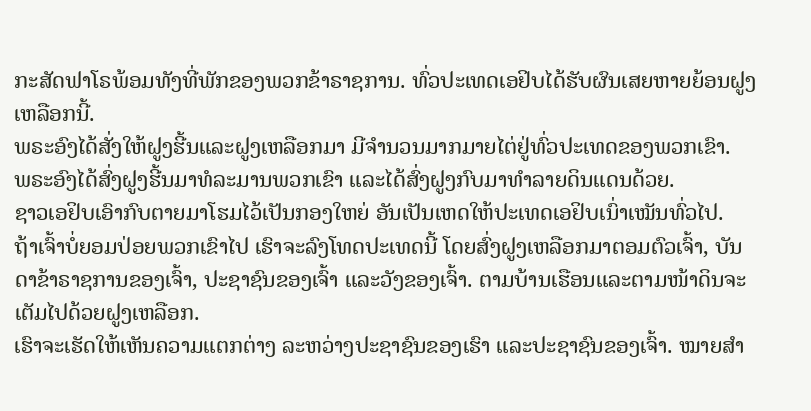ກະສັດຟາໂຣພ້ອມທັງທີ່ພັກຂອງພວກຂ້າຣາຊການ. ທົ່ວປະເທດເອຢິບໄດ້ຮັບຜົນເສຍຫາຍຍ້ອນຝູງເຫລືອກນີ້.
ພຣະອົງໄດ້ສັ່ງໃຫ້ຝູງຮີ້ນແລະຝູງເຫລືອກມາ ມີຈຳນວນມາກມາຍໄຕ່ຢູ່ທົ່ວປະເທດຂອງພວກເຂົາ.
ພຣະອົງໄດ້ສົ່ງຝູງຮີ້ນມາທໍລະມານພວກເຂົາ ແລະໄດ້ສົ່ງຝູງກົບມາທຳລາຍດິນແດນດ້ວຍ.
ຊາວເອຢິບເອົາກົບຕາຍມາໂຮມໄວ້ເປັນກອງໃຫຍ່ ອັນເປັນເຫດໃຫ້ປະເທດເອຢິບເນົ່າເໝັນທົ່ວໄປ.
ຖ້າເຈົ້າບໍ່ຍອມປ່ອຍພວກເຂົາໄປ ເຮົາຈະລົງໂທດປະເທດນີ້ ໂດຍສົ່ງຝູງເຫລືອກມາຕອມຕົວເຈົ້າ, ບັນດາຂ້າຣາຊການຂອງເຈົ້າ, ປະຊາຊົນຂອງເຈົ້າ ແລະວັງຂອງເຈົ້າ. ຕາມບ້ານເຮືອນແລະຕາມໜ້າດິນຈະເຕັມໄປດ້ວຍຝູງເຫລືອກ.
ເຮົາຈະເຮັດໃຫ້ເຫັນຄວາມແຕກຕ່າງ ລະຫວ່າງປະຊາຊົນຂອງເຮົາ ແລະປະຊາຊົນຂອງເຈົ້າ. ໝາຍສຳ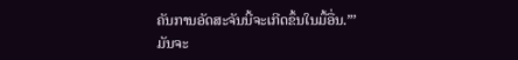ຄັນການອັດສະຈັນນີ້ຈະເກີດຂຶ້ນໃນມື້ອື່ນ.”’
ມັນຈະ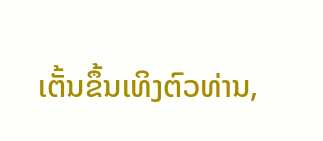ເຕັ້ນຂຶ້ນເທິງຕົວທ່ານ,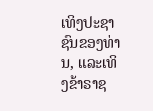ເທິງປະຊາຊົນຂອງທ່ານ, ແລະເທິງຂ້າຣາຊ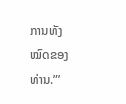ການທັງໝົດຂອງທ່ານ.”’